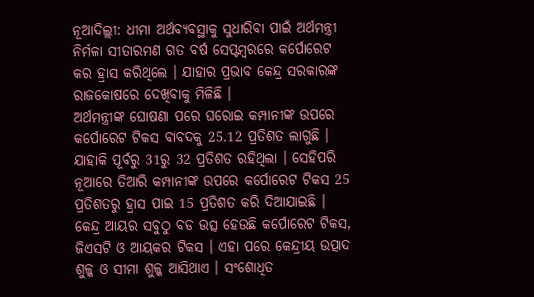ନୂଆଦିଲ୍ଲୀ: ଧୀମା ଅର୍ଥବ୍ୟବସ୍ଥାକୁ ସୁଧାରିବା ପାଇଁ ଅର୍ଥମନ୍ତ୍ରୀ ନିର୍ମଳା ସୀତାରମଣ ଗତ ବର୍ଷ ସେପ୍ଟମ୍ବରରେ କର୍ପୋରେଟ କର ହ୍ରାସ କରିଥିଲେ । ଯାହାର ପ୍ରଭାବ କେନ୍ଦ୍ର ସରକାରଙ୍କ ରାଜକୋଷରେ ଦେଖିବାକୁ ମିଳିଛି ।
ଅର୍ଥମନ୍ତ୍ରୀଙ୍କ ଘୋଷଣା ପରେ ଘରୋଇ କମ୍ପାନୀଙ୍କ ଉପରେ କର୍ପୋରେଟ ଟିକସ ବାବଦକୁ 25.12 ପ୍ରତିଶତ ଲାଗୁଛି । ଯାହାକି ପୂର୍ବରୁ 31ରୁ 32 ପ୍ରତିଶତ ରହିଥିଲା । ସେହିପରି ନୂଆରେ ତିଆରି କମ୍ପାନୀଙ୍କ ଉପରେ କର୍ପୋରେଟ ଟିକସ 25 ପ୍ରତିଶତରୁ ହ୍ରାସ ପାଇ 15 ପ୍ରତିଶତ କରି ଦିଆଯାଇଛି ।
କେନ୍ଦ୍ର ଆୟର ସବୁଠୁ ବଡ ଉତ୍ସ ହେଉଛି କର୍ପୋରେଟ ଟିକସ, ଜିଏସଟି ଓ ଆୟକର ଟିକସ । ଏହା ପରେ କେନ୍ଦ୍ରୀୟ ଉତ୍ପାଦ ଶୁଳ୍କ ଓ ସୀମା ଶୁଳ୍କ ଆସିଥାଏ । ସଂଶୋଧିତ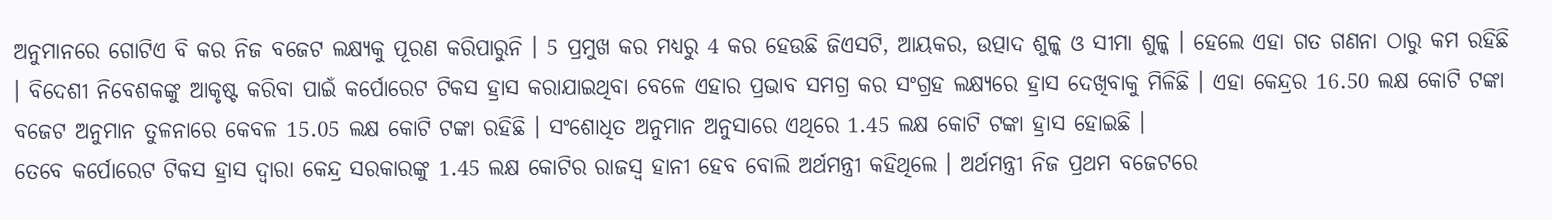ଅନୁମାନରେ ଗୋଟିଏ ବି କର ନିଜ ବଜେଟ ଲକ୍ଷ୍ୟକୁ ପୂରଣ କରିପାରୁନି । 5 ପ୍ରମୁଖ କର ମଧ୍ୟରୁ 4 କର ହେଉଛି ଜିଏସଟି, ଆୟକର, ଉତ୍ପାଦ ଶୁଳ୍କ ଓ ସୀମା ଶୁଳ୍କ । ହେଲେ ଏହା ଗତ ଗଣନା ଠାରୁ କମ ରହିଛି । ବିଦେଶୀ ନିବେଶକଙ୍କୁ ଆକୃଷ୍ଟ କରିବା ପାଇଁ କର୍ପୋରେଟ ଟିକସ ହ୍ରାସ କରାଯାଇଥିବା ବେଳେ ଏହାର ପ୍ରଭାବ ସମଗ୍ର କର ସଂଗ୍ରହ ଲକ୍ଷ୍ୟରେ ହ୍ରାସ ଦେଖିବାକୁ ମିଳିଛି । ଏହା କେନ୍ଦ୍ରର 16.50 ଲକ୍ଷ କୋଟି ଟଙ୍କା ବଜେଟ ଅନୁମାନ ତୁଳନାରେ କେବଳ 15.05 ଲକ୍ଷ କୋଟି ଟଙ୍କା ରହିଛି । ସଂଶୋଧିତ ଅନୁମାନ ଅନୁସାରେ ଏଥିରେ 1.45 ଲକ୍ଷ କୋଟି ଟଙ୍କା ହ୍ରାସ ହୋଇଛି ।
ତେବେ କର୍ପୋରେଟ ଟିକସ ହ୍ରାସ ଦ୍ବାରା କେନ୍ଦ୍ର ସରକାରଙ୍କୁ 1.45 ଲକ୍ଷ କୋଟିର ରାଜସ୍ବ ହାନୀ ହେବ ବୋଲି ଅର୍ଥମନ୍ତ୍ରୀ କହିଥିଲେ । ଅର୍ଥମନ୍ତ୍ରୀ ନିଜ ପ୍ରଥମ ବଜେଟରେ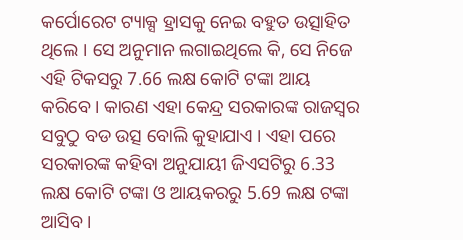କର୍ପୋରେଟ ଟ୍ୟାକ୍ସ ହ୍ରାସକୁ ନେଇ ବହୁତ ଉତ୍ସାହିତ ଥିଲେ । ସେ ଅନୁମାନ ଲଗାଇଥିଲେ କି, ସେ ନିଜେ ଏହି ଟିକସରୁ 7.66 ଲକ୍ଷ କୋଟି ଟଙ୍କା ଆୟ କରିବେ । କାରଣ ଏହା କେନ୍ଦ୍ର ସରକାରଙ୍କ ରାଜସ୍ବର ସବୁଠୁ ବଡ ଉତ୍ସ ବୋଲି କୁହାଯାଏ । ଏହା ପରେ ସରକାରଙ୍କ କହିବା ଅନୁଯାୟୀ ଜିଏସଟିରୁ 6.33 ଲକ୍ଷ କୋଟି ଟଙ୍କା ଓ ଆୟକରରୁ 5.69 ଲକ୍ଷ ଟଙ୍କା ଆସିବ ।